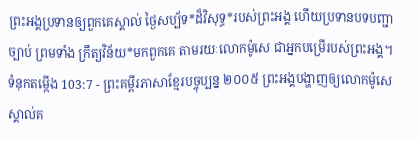ព្រះអង្គប្រទានឲ្យពួកគេស្គាល់ ថ្ងៃសប្ប័ទ*ដ៏វិសុទ្ធ*របស់ព្រះអង្គ ហើយប្រទានបទបញ្ជា ច្បាប់ ព្រមទាំង ក្រឹត្យវិន័យ*មកពួកគេ តាមរយៈលោកម៉ូសេ ជាអ្នកបម្រើរបស់ព្រះអង្គ។
ទំនុកតម្កើង 103:7 - ព្រះគម្ពីរភាសាខ្មែរបច្ចុប្បន្ន ២០០៥ ព្រះអង្គបង្ហាញឲ្យលោកម៉ូសេ ស្គាល់គ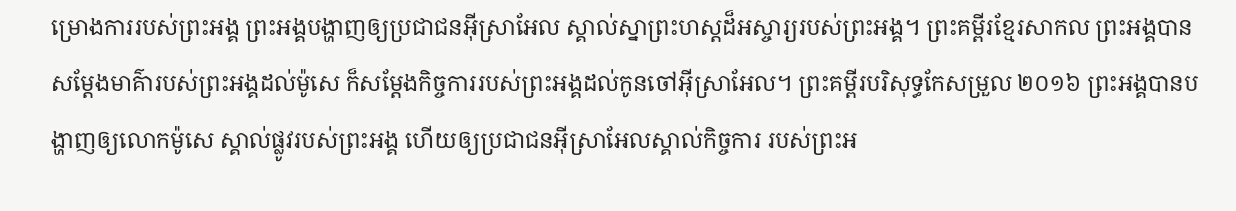ម្រោងការរបស់ព្រះអង្គ ព្រះអង្គបង្ហាញឲ្យប្រជាជនអ៊ីស្រាអែល ស្គាល់ស្នាព្រះហស្ដដ៏អស្ចារ្យរបស់ព្រះអង្គ។ ព្រះគម្ពីរខ្មែរសាកល ព្រះអង្គបានសម្ដែងមាគ៌ារបស់ព្រះអង្គដល់ម៉ូសេ ក៏សម្ដែងកិច្ចការរបស់ព្រះអង្គដល់កូនចៅអ៊ីស្រាអែល។ ព្រះគម្ពីរបរិសុទ្ធកែសម្រួល ២០១៦ ព្រះអង្គបានបង្ហាញឲ្យលោកម៉ូសេ ស្គាល់ផ្លូវរបស់ព្រះអង្គ ហើយឲ្យប្រជាជនអ៊ីស្រាអែលស្គាល់កិច្ចការ របស់ព្រះអ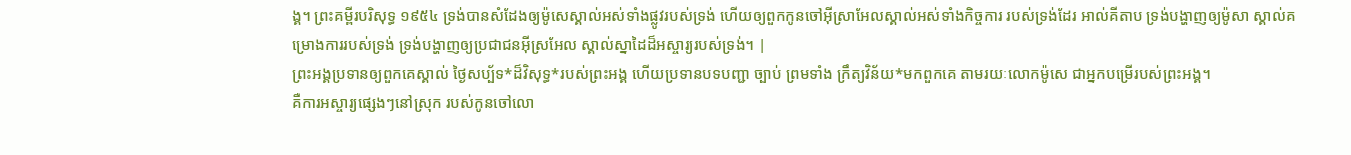ង្គ។ ព្រះគម្ពីរបរិសុទ្ធ ១៩៥៤ ទ្រង់បានសំដែងឲ្យម៉ូសេស្គាល់អស់ទាំងផ្លូវរបស់ទ្រង់ ហើយឲ្យពួកកូនចៅអ៊ីស្រាអែលស្គាល់អស់ទាំងកិច្ចការ របស់ទ្រង់ដែរ អាល់គីតាប ទ្រង់បង្ហាញឲ្យម៉ូសា ស្គាល់គម្រោងការរបស់ទ្រង់ ទ្រង់បង្ហាញឲ្យប្រជាជនអ៊ីស្រអែល ស្គាល់ស្នាដៃដ៏អស្ចារ្យរបស់ទ្រង់។ |
ព្រះអង្គប្រទានឲ្យពួកគេស្គាល់ ថ្ងៃសប្ប័ទ*ដ៏វិសុទ្ធ*របស់ព្រះអង្គ ហើយប្រទានបទបញ្ជា ច្បាប់ ព្រមទាំង ក្រឹត្យវិន័យ*មកពួកគេ តាមរយៈលោកម៉ូសេ ជាអ្នកបម្រើរបស់ព្រះអង្គ។
គឺការអស្ចារ្យផ្សេងៗនៅស្រុក របស់កូនចៅលោ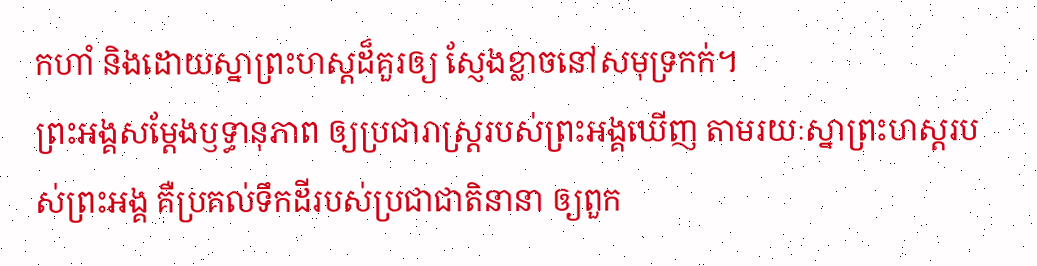កហាំ និងដោយស្នាព្រះហស្ដដ៏គួរឲ្យ ស្ញែងខ្លាចនៅសមុទ្រកក់។
ព្រះអង្គសម្តែងឫទ្ធានុភាព ឲ្យប្រជារាស្ត្ររបស់ព្រះអង្គឃើញ តាមរយៈស្នាព្រះហស្ដរបស់ព្រះអង្គ គឺប្រគល់ទឹកដីរបស់ប្រជាជាតិនានា ឲ្យពួក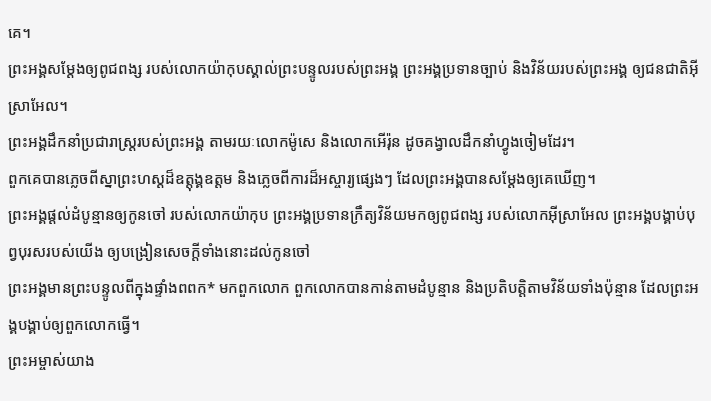គេ។
ព្រះអង្គសម្តែងឲ្យពូជពង្ស របស់លោកយ៉ាកុបស្គាល់ព្រះបន្ទូលរបស់ព្រះអង្គ ព្រះអង្គប្រទានច្បាប់ និងវិន័យរបស់ព្រះអង្គ ឲ្យជនជាតិអ៊ីស្រាអែល។
ព្រះអង្គដឹកនាំប្រជារាស្ត្ររបស់ព្រះអង្គ តាមរយៈលោកម៉ូសេ និងលោកអើរ៉ុន ដូចគង្វាលដឹកនាំហ្វូងចៀមដែរ។
ពួកគេបានភ្លេចពីស្នាព្រះហស្ដដ៏ឧត្ដុង្គឧត្ដម និងភ្លេចពីការដ៏អស្ចារ្យផ្សេងៗ ដែលព្រះអង្គបានសម្តែងឲ្យគេឃើញ។
ព្រះអង្គផ្ដល់ដំបូន្មានឲ្យកូនចៅ របស់លោកយ៉ាកុប ព្រះអង្គប្រទានក្រឹត្យវិន័យមកឲ្យពូជពង្ស របស់លោកអ៊ីស្រាអែល ព្រះអង្គបង្គាប់បុព្វបុរសរបស់យើង ឲ្យបង្រៀនសេចក្ដីទាំងនោះដល់កូនចៅ
ព្រះអង្គមានព្រះបន្ទូលពីក្នុងផ្ទាំងពពក* មកពួកលោក ពួកលោកបានកាន់តាមដំបូន្មាន និងប្រតិបត្តិតាមវិន័យទាំងប៉ុន្មាន ដែលព្រះអង្គបង្គាប់ឲ្យពួកលោកធ្វើ។
ព្រះអម្ចាស់យាង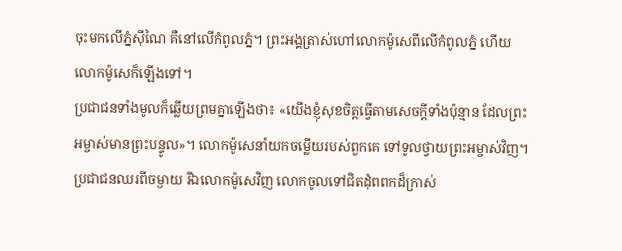ចុះមកលើភ្នំស៊ីណៃ គឺនៅលើកំពូលភ្នំ។ ព្រះអង្គត្រាស់ហៅលោកម៉ូសេពីលើកំពូលភ្នំ ហើយលោកម៉ូសេក៏ឡើងទៅ។
ប្រជាជនទាំងមូលក៏ឆ្លើយព្រមគ្នាឡើងថា៖ «យើងខ្ញុំសុខចិត្តធ្វើតាមសេចក្ដីទាំងប៉ុន្មាន ដែលព្រះអម្ចាស់មានព្រះបន្ទូល»។ លោកម៉ូសេនាំយកចម្លើយរបស់ពួកគេ ទៅទូលថ្វាយព្រះអម្ចាស់វិញ។
ប្រជាជនឈរពីចម្ងាយ រីឯលោកម៉ូសេវិញ លោកចូលទៅជិតដុំពពកដ៏ក្រាស់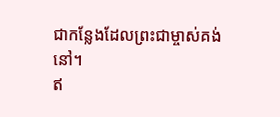ជាកន្លែងដែលព្រះជាម្ចាស់គង់នៅ។
ឥ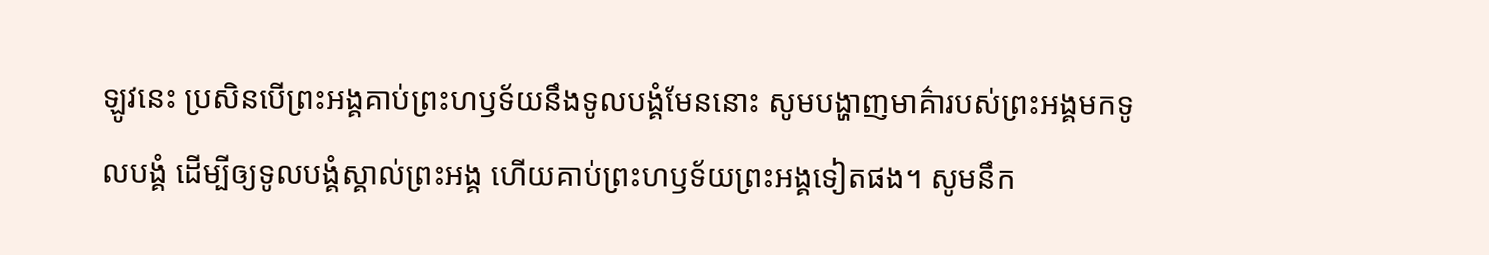ឡូវនេះ ប្រសិនបើព្រះអង្គគាប់ព្រះហឫទ័យនឹងទូលបង្គំមែននោះ សូមបង្ហាញមាគ៌ារបស់ព្រះអង្គមកទូលបង្គំ ដើម្បីឲ្យទូលបង្គំស្គាល់ព្រះអង្គ ហើយគាប់ព្រះហឫទ័យព្រះអង្គទៀតផង។ សូមនឹក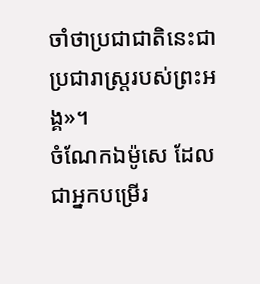ចាំថាប្រជាជាតិនេះជាប្រជារាស្ត្ររបស់ព្រះអង្គ»។
ចំណែកឯម៉ូសេ ដែលជាអ្នកបម្រើរ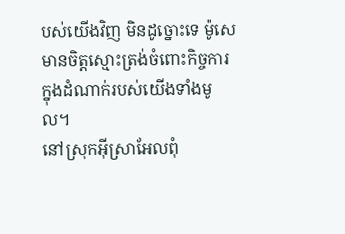បស់យើងវិញ មិនដូច្នោះទេ ម៉ូសេមានចិត្តស្មោះត្រង់ចំពោះកិច្ចការក្នុងដំណាក់របស់យើងទាំងមូល។
នៅស្រុកអ៊ីស្រាអែលពុំ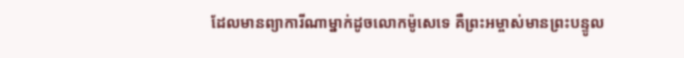ដែលមានព្យាការីណាម្នាក់ដូចលោកម៉ូសេទេ គឺព្រះអម្ចាស់មានព្រះបន្ទូល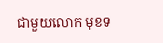ជាមួយលោក មុខទ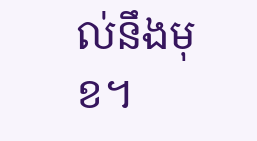ល់នឹងមុខ។